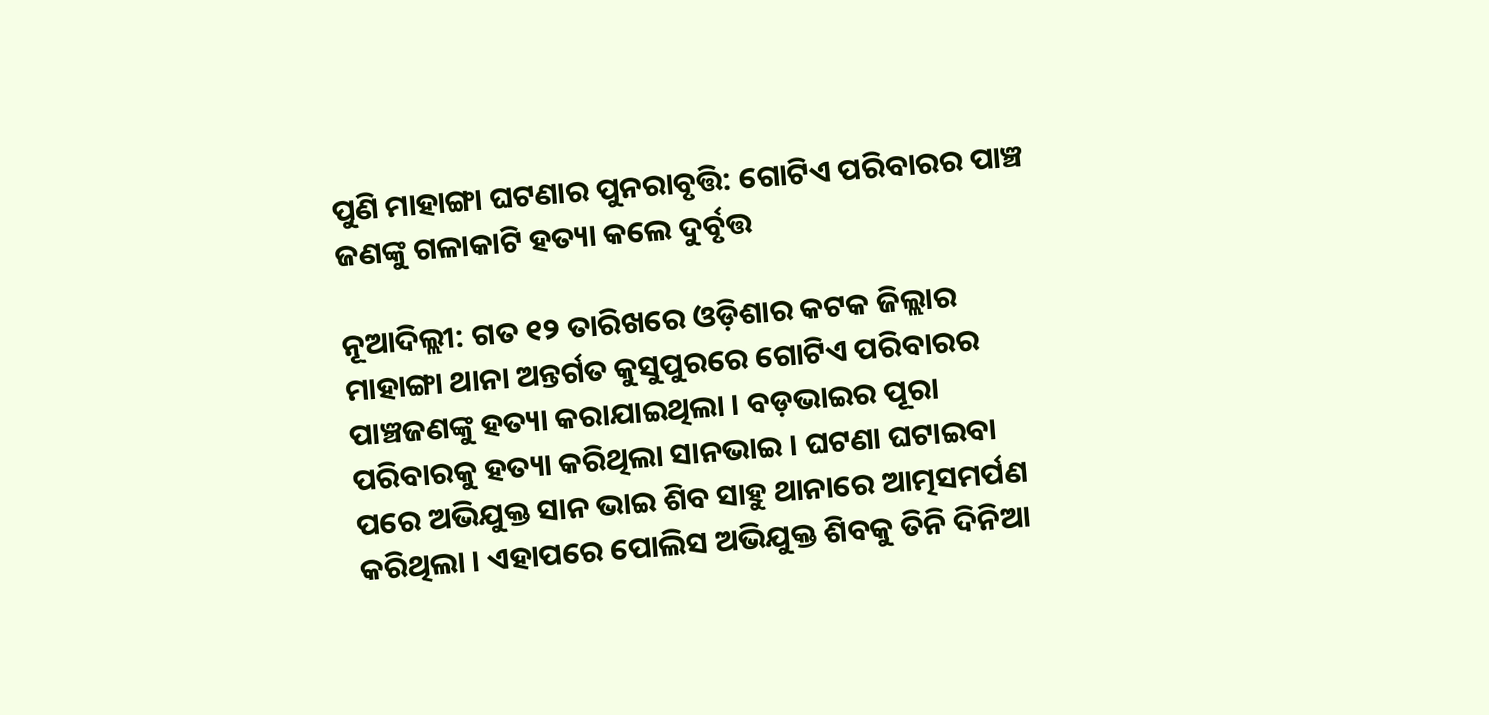ପୁଣି ମାହାଙ୍ଗା ଘଟଣାର ପୁନରାବୃତ୍ତି: ଗୋଟିଏ ପରିବାରର ପାଞ୍ଚ ଜଣଙ୍କୁ ଗଳାକାଟି ହତ୍ୟା କଲେ ଦୁର୍ବୃତ୍ତ

ନୂଆଦିଲ୍ଲୀ: ଗତ ୧୨ ତାରିଖରେ ଓଡ଼ିଶାର କଟକ ଜିଲ୍ଲାର ମାହାଙ୍ଗା ଥାନା ଅନ୍ତର୍ଗତ କୁସୁପୁରରେ ଗୋଟିଏ ପରିବାରର ପାଞ୍ଚଜଣଙ୍କୁ ହତ୍ୟା କରାଯାଇଥିଲା । ବଡ଼ଭାଇର ପୂରା ପରିବାରକୁ ହତ୍ୟା କରିଥିଲା ସାନଭାଇ । ଘଟଣା ଘଟାଇବା ପରେ ଅଭିଯୁକ୍ତ ସାନ ଭାଇ ଶିବ ସାହୁ ଥାନାରେ ଆତ୍ମସମର୍ପଣ କରିଥିଲା । ଏହାପରେ ପୋଲିସ ଅଭିଯୁକ୍ତ ଶିବକୁ ତିନି ଦିନିଆ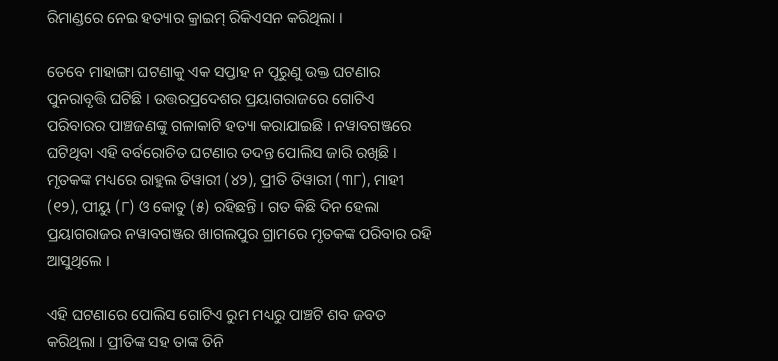ରିମାଣ୍ଡରେ ନେଇ ହତ୍ୟାର କ୍ରାଇମ୍ ରିକିଏସନ କରିଥିଲା ।

ତେବେ ମାହାଙ୍ଗା ଘଟଣାକୁ ଏକ ସପ୍ତାହ ନ ପୂରୁଣୁ ଉକ୍ତ ଘଟଣାର ପୁନରାବୃତ୍ତି ଘଟିଛି । ଉତ୍ତରପ୍ରଦେଶର ପ୍ରୟାଗରାଜରେ ଗୋଟିଏ ପରିବାରର ପାଞ୍ଚଜଣଙ୍କୁ ଗଳାକାଟି ହତ୍ୟା କରାଯାଇଛି । ନୱାବଗଞ୍ଜରେ ଘଟିଥିବା ଏହି ବର୍ବରୋଚିତ ଘଟଣାର ତଦନ୍ତ ପୋଲିସ ଜାରି ରଖିଛି । ମୃତକଙ୍କ ମଧ୍ୟରେ ରାହୁଲ ତିୱାରୀ (୪୨), ପ୍ରୀତି ତିୱାରୀ (୩୮), ମାହୀ (୧୨), ପୀୟୁ (୮) ଓ କୋତୁ (୫) ରହିଛନ୍ତି । ଗତ କିଛି ଦିନ ହେଲା ପ୍ରୟାଗରାଜର ନୱାବଗଞ୍ଜର ଖାଗଲପୁର ଗ୍ରାମରେ ମୃତକଙ୍କ ପରିବାର ରହି ଆସୁଥିଲେ ।

ଏହି ଘଟଣାରେ ପୋଲିସ ଗୋଟିଏ ରୁମ ମଧ୍ୟରୁ ପାଞ୍ଚଟି ଶବ ଜବତ କରିଥିଲା । ପ୍ରୀତିଙ୍କ ସହ ତାଙ୍କ ତିନି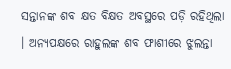ସନ୍ତାନଙ୍କ ଶବ କ୍ଷତ ବିକ୍ଷତ ଅବସ୍ଥରେ ପଡ଼ି ରହିଥିଲା । ଅନ୍ୟପକ୍ଷରେ ରାହୁଲଙ୍କ ଶବ ଫାଶୀରେ ଝୁଲନ୍ତା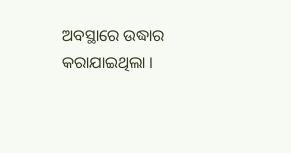ଅବସ୍ଥାରେ ଉଦ୍ଧାର କରାଯାଇଥିଲା ।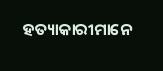ହତ୍ୟାକାରୀମାନେ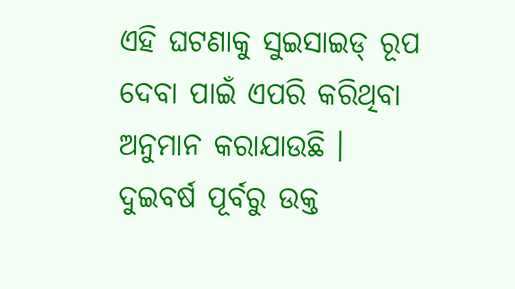ଏହି ଘଟଣାକୁ ସୁଇସାଇଡ୍ ରୂପ ଦେବା ପାଇଁ ଏପରି କରିଥିବା ଅନୁମାନ କରାଯାଉଛି । ଦୁଇବର୍ଷ ପୂର୍ବରୁ ଉକ୍ତ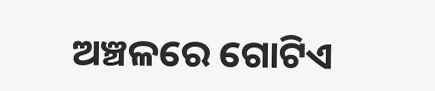ଅଞ୍ଚଳରେ ଗୋଟିଏ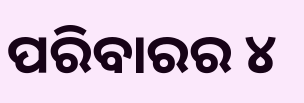ପରିବାରର ୪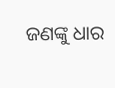ଜଣଙ୍କୁ ଧାର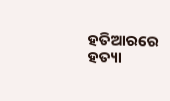ହତିଆରରେ ହତ୍ୟା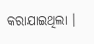କରାଯାଇଥିଲା ।